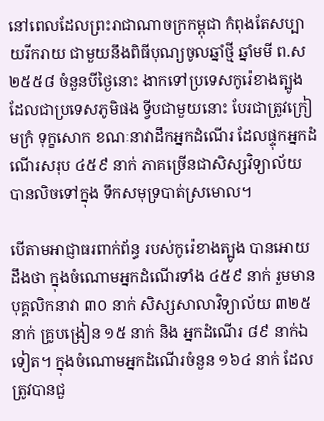នៅពេលដែលព្រះរាជាណាចក្រកម្ពុជា កំពុងតែសប្បាយរីករាយ ជាមួយនឹងពិធីបុណ្យចូលឆ្នាំថ្មី ឆ្នាំមមី ព.ស ២៥៥៨ ចំនួនបីថ្ងៃនោះ ងាកទៅប្រទេសកូរ៉េខាងត្បូង ដែលជាប្រទេសភូមិផង ទ្វីបជាមួយនោះ បែរជាត្រូវក្រៀមក្រំ ទុក្ខសោក ខណៈនាវាដឹកអ្នកដំណើរ ដែលផ្ទុកអ្នកដំណើរសរុប ៤៥៩ នាក់ ភាគច្រើនជាសិស្សវិទ្យាល័យ បានលិចទៅក្នុង ទឹកសមុទ្របាត់ស្រមោល។

បើតាមអាជ្ញាធរពាក់ព័ន្ធ របស់កូរ៉េខាងត្បូង បានអោយដឹងថា ក្នុងចំណោមអ្នកដំណើរទាំង ៤៥៩ នាក់ រួមមាន បុគ្គលិកនាវា ៣០ នាក់ សិស្សសាលាវិទ្យាល័យ ៣២៥ នាក់ គ្រូបង្រៀន ១៥ នាក់ និង អ្នកដំណើរ ៨៩ នាក់ឯទៀត។ ក្នុងចំណោមអ្នកដំណើរចំនួន ១៦៤ នាក់ ដែលត្រូវបានជួ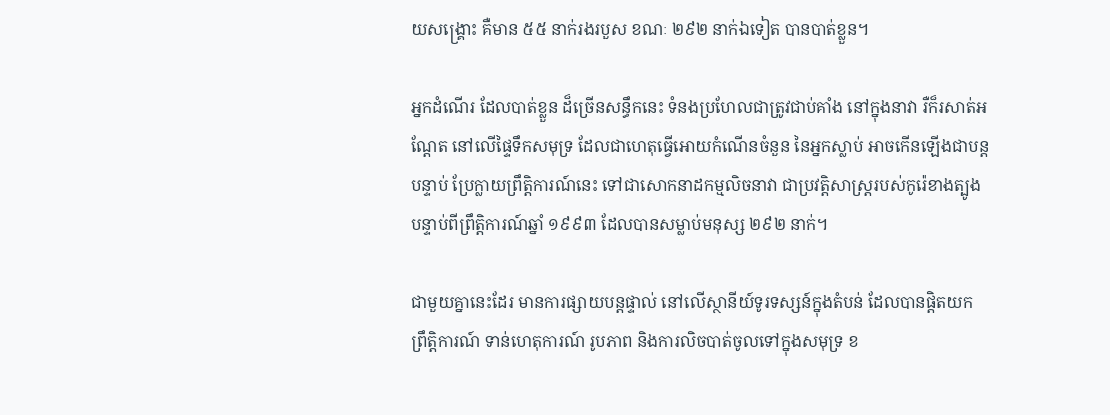យសង្គ្រោះ គឺមាន ៥៥ នាក់រងរបួស ខណៈ ២៩២ នាក់ឯទៀត បានបាត់ខ្លួន។

អ្នកដំណើរ ដែលបាត់ខ្លួន ដ៏ច្រើនសន្ធឹកនេះ ទំនងប្រហែលជាត្រូវជាប់គាំង នៅក្នុងនាវា រឺក៏រសាត់អណ្តែត នៅលើផ្ទៃទឹកសមុទ្រ ដែលជាហេតុធ្វើអោយកំណើនចំនួន នៃអ្នកស្លាប់ អាចកើនឡើងជាបន្តបន្ទាប់ ប្រែក្លាយព្រឹត្តិការណ៍នេះ ទៅជាសោកនាដកម្មលិចនាវា ជាប្រវត្តិសាស្ត្ររបស់កូរ៉េខាងត្បូង បន្ទាប់ពីព្រឹត្តិការណ៍ឆ្នាំ ១៩៩៣ ដែលបានសម្លាប់មនុស្ស ២៩២ នាក់។

ជាមួយគ្នានេះដែរ មានការផ្សាយបន្តផ្ទាល់ នៅលើស្ថានីយ៍ទូរទស្សន៍ក្នុងតំបន់ ដែលបានផ្តិតយក ព្រឹត្តិការណ៍ ទាន់ហេតុការណ៍ រូបភាព និងការលិចបាត់ចូលទៅក្នុងសមុទ្រ ខ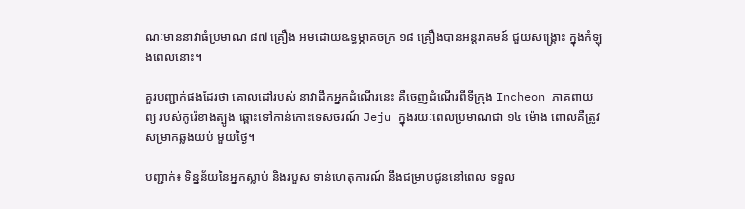ណៈមាននាវាធំប្រមាណ ៨៧ គ្រឿង អមដោយឩទ្ធម្ភាគចក្រ ១៨ គ្រឿងបានអន្តរាគមន៍ ជួយសង្គ្រោះ ក្នុងកំឡុងពេលនោះ។

គួរបញ្ជាក់ផងដែរថា គោលដៅរបស់ នាវាដឹកអ្នកដំណើរនេះ គឺចេញដំណើរពីទីក្រុង Incheon ភាគពាយព្យ របស់កូរ៉េខាងត្បូង ឆ្ពោះទៅកាន់កោះទេសចរណ៍ Jeju ក្នុងរយៈពេលប្រមាណជា ១៤ ម៉ោង ពោលគឺត្រូវសម្រាកឆ្លងយប់ មួយថ្ងៃ។

បញ្ជាក់៖ ទិន្នន័យនៃអ្នកស្លាប់ និងរបួស ទាន់ហេតុការណ៍ នឹងជម្រាបជូននៅពេល ទទួល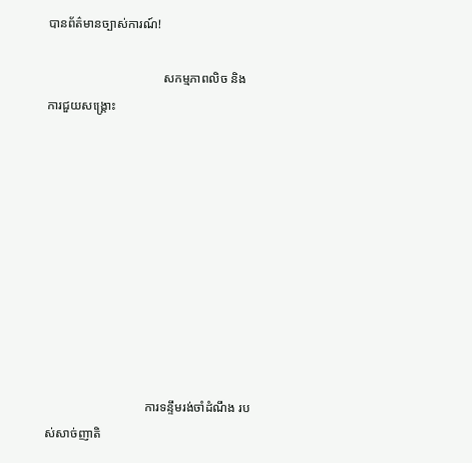បានព័ត៌មានច្បាស់ការណ៍!

                                     សកម្មភាពលិច និងការជួយសង្គ្រោះ










                                ការទន្ទឹមរង់ចាំដំណឹង របស់សាច់ញាតិ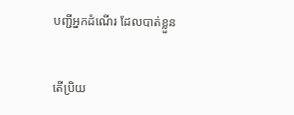បញ្ជីអ្នកដំណើរ ដែលបាត់ខ្លួន


តើប្រិយ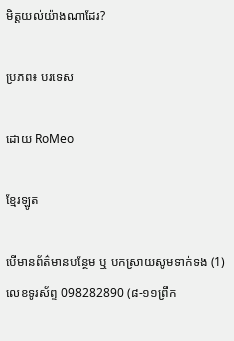មិត្តយល់យ៉ាងណាដែរ?

ប្រភព៖ បរទេស

ដោយ RoMeo

ខ្មែរឡូត

បើមានព័ត៌មានបន្ថែម ឬ បកស្រាយសូមទាក់ទង (1) លេខទូរស័ព្ទ 098282890 (៨-១១ព្រឹក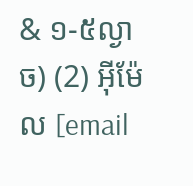& ១-៥ល្ងាច) (2) អ៊ីម៉ែល [email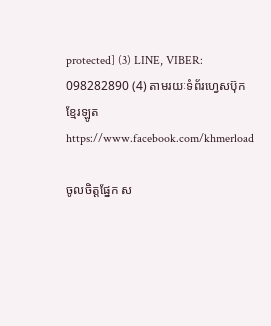protected] (3) LINE, VIBER: 098282890 (4) តាមរយៈទំព័រហ្វេសប៊ុកខ្មែរឡូត https://www.facebook.com/khmerload

ចូលចិត្តផ្នែក ស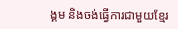ង្គម និងចង់ធ្វើការជាមួយខ្មែរ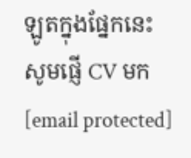ឡូតក្នុងផ្នែកនេះ សូមផ្ញើ CV មក [email protected]